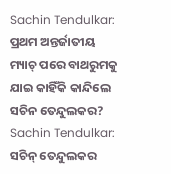Sachin Tendulkar: ପ୍ରଥମ ଅନ୍ତର୍ଜାତୀୟ ମ୍ୟାଚ୍ ପରେ ବାଥରୁମକୁ ଯାଇ କାହିଁକି କାନ୍ଦିଲେ ସଚିନ ତେନ୍ଦୁଲକର?
Sachin Tendulkar: ସଚିନ୍ ତେନ୍ଦୁଲକର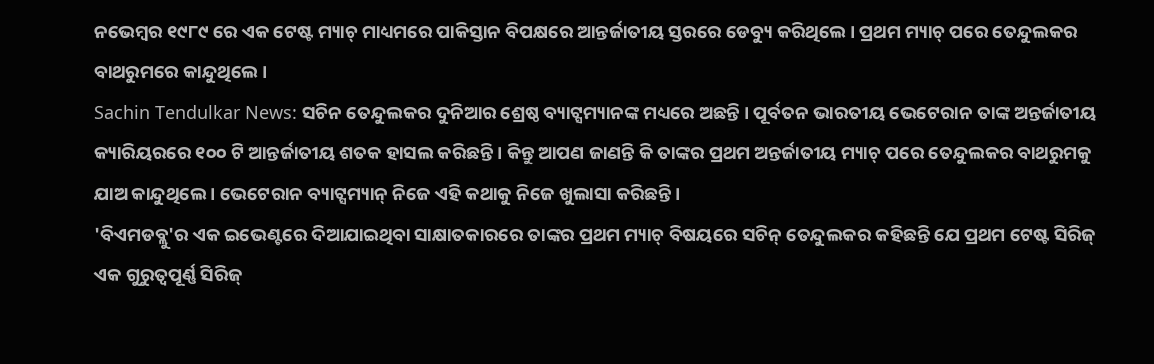ନଭେମ୍ବର ୧୯୮୯ ରେ ଏକ ଟେଷ୍ଟ ମ୍ୟାଚ୍ ମାଧ୍ୟମରେ ପାକିସ୍ତାନ ବିପକ୍ଷରେ ଆନ୍ତର୍ଜାତୀୟ ସ୍ତରରେ ଡେବ୍ୟୁ କରିଥିଲେ । ପ୍ରଥମ ମ୍ୟାଚ୍ ପରେ ତେନ୍ଦୁଲକର ବାଥରୁମରେ କାନ୍ଦୁଥିଲେ ।
Sachin Tendulkar News: ସଚିନ ତେନ୍ଦୁଲକର ଦୁନିଆର ଶ୍ରେଷ୍ଠ ବ୍ୟାଟ୍ସମ୍ୟାନଙ୍କ ମଧ୍ୟରେ ଅଛନ୍ତି । ପୂର୍ବତନ ଭାରତୀୟ ଭେଟେରାନ ତାଙ୍କ ଅନ୍ତର୍ଜାତୀୟ କ୍ୟାରିୟରରେ ୧୦୦ ଟି ଆନ୍ତର୍ଜାତୀୟ ଶତକ ହାସଲ କରିଛନ୍ତି । କିନ୍ତୁ ଆପଣ ଜାଣନ୍ତି କି ତାଙ୍କର ପ୍ରଥମ ଅନ୍ତର୍ଜାତୀୟ ମ୍ୟାଚ୍ ପରେ ତେନ୍ଦୁଲକର ବାଥରୁମକୁ ଯାଅ କାନ୍ଦୁଥିଲେ । ଭେଟେରାନ ବ୍ୟାଟ୍ସମ୍ୟାନ୍ ନିଜେ ଏହି କଥାକୁ ନିଜେ ଖୁଲାସା କରିଛନ୍ତି ।
'ବିଏମଡବ୍ଲୁ'ର ଏକ ଇଭେଣ୍ଟରେ ଦିଆଯାଇଥିବା ସାକ୍ଷାତକାରରେ ତାଙ୍କର ପ୍ରଥମ ମ୍ୟାଚ୍ ବିଷୟରେ ସଚିନ୍ ତେନ୍ଦୁଲକର କହିଛନ୍ତି ଯେ ପ୍ରଥମ ଟେଷ୍ଟ ସିରିଜ୍ ଏକ ଗୁରୁତ୍ୱପୂର୍ଣ୍ଣ ସିରିଜ୍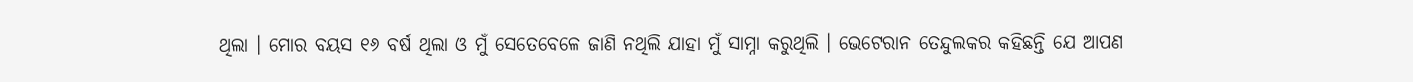ଥିଲା । ମୋର ବୟସ ୧୬ ବର୍ଷ ଥିଲା ଓ ମୁଁ ସେତେବେଳେ ଜାଣି ନଥିଲି ଯାହା ମୁଁ ସାମ୍ନା କରୁଥିଲି । ଭେଟେରାନ ତେନ୍ଦୁଲକର କହିଛନ୍ତି ଯେ ଆପଣ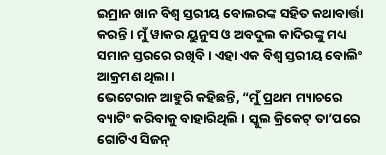ଇମ୍ରାନ ଖାନ ବିଶ୍ୱ ସ୍ତରୀୟ ବୋଲରଙ୍କ ସହିତ କଥାବାର୍ତ୍ତା କରନ୍ତି । ମୁଁ ୱାକର ୟୁନୁସ ଓ ଅବଦୁଲ କାଦିରଙ୍କୁ ମଧ୍ୟ ସମାନ ସ୍ତରରେ ରଖିବି । ଏହା ଏକ ବିଶ୍ୱ ସ୍ତରୀୟ ବୋଲିଂ ଆକ୍ରମଣ ଥିଲା ।
ଭେଟେରାନ ଆହୁରି କହିଛନ୍ତି, “ମୁଁ ପ୍ରଥମ ମ୍ୟାଚରେ ବ୍ୟାଟିଂ କରିବାକୁ ବାହାରିଥିଲି । ସ୍କୁଲ କ୍ରିକେଟ୍ ତା’ପରେ ଗୋଟିଏ ସିଜନ୍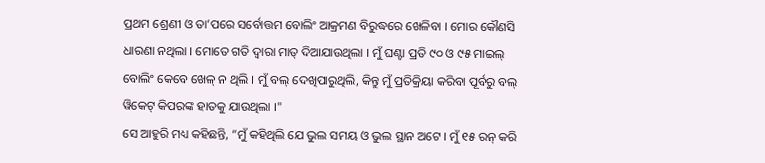ପ୍ରଥମ ଶ୍ରେଣୀ ଓ ତା’ପରେ ସର୍ବୋତ୍ତମ ବୋଲିଂ ଆକ୍ରମଣ ବିରୁଦ୍ଧରେ ଖେଳିବା । ମୋର କୌଣସି ଧାରଣା ନଥିଲା । ମୋତେ ଗତି ଦ୍ୱାରା ମାତ୍ ଦିଆଯାଉଥିଲା । ମୁଁ ଘଣ୍ଟା ପ୍ରତି ୯୦ ଓ ୯୫ ମାଇଲ୍ ବୋଲିଂ କେବେ ଖେଳ୍ ନ ଥିଲି । ମୁଁ ବଲ୍ ଦେଖିପାରୁଥିଲି, କିନ୍ତୁ ମୁଁ ପ୍ରତିକ୍ରିୟା କରିବା ପୂର୍ବରୁ ବଲ୍ ୱିକେଟ୍ କିପରଙ୍କ ହାତକୁ ଯାଉଥିଲା ।"
ସେ ଆହୁରି ମଧ୍ୟ କହିଛନ୍ତି, “ମୁଁ କହିଥିଲି ଯେ ଭୁଲ ସମୟ ଓ ଭୁଲ ସ୍ଥାନ ଅଟେ । ମୁଁ ୧୫ ରନ୍ କରି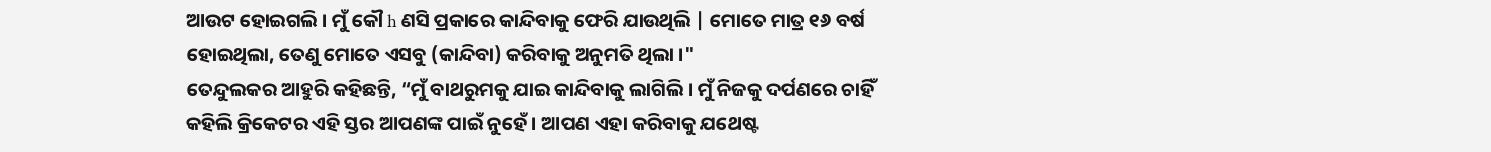ଆଉଟ ହୋଇଗଲି । ମୁଁ କୌ h ଣସି ପ୍ରକାରେ କାନ୍ଦିବାକୁ ଫେରି ଯାଉଥିଲି | ମୋତେ ମାତ୍ର ୧୬ ବର୍ଷ ହୋଇଥିଲା, ତେଣୁ ମୋତେ ଏସବୁ (କାନ୍ଦିବା) କରିବାକୁ ଅନୁମତି ଥିଲା ।"
ତେନ୍ଦୁଲକର ଆହୁରି କହିଛନ୍ତି, “ମୁଁ ବାଥରୁମକୁ ଯାଇ କାନ୍ଦିବାକୁ ଲାଗିଲି । ମୁଁ ନିଜକୁ ଦର୍ପଣରେ ଚାହିଁ କହିଲି କ୍ରିକେଟର ଏହି ସ୍ତର ଆପଣଙ୍କ ପାଇଁ ନୁହେଁ । ଆପଣ ଏହା କରିବାକୁ ଯଥେଷ୍ଟ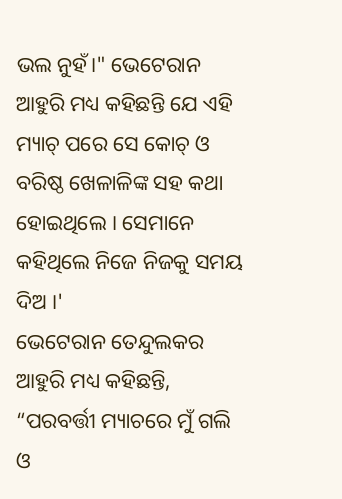ଭଲ ନୁହଁ।" ଭେଟେରାନ ଆହୁରି ମଧ୍ୟ କହିଛନ୍ତି ଯେ ଏହି ମ୍ୟାଚ୍ ପରେ ସେ କୋଚ୍ ଓ ବରିଷ୍ଠ ଖେଳାଳିଙ୍କ ସହ କଥା ହୋଇଥିଲେ । ସେମାନେ କହିଥିଲେ ନିଜେ ନିଜକୁ ସମୟ ଦିଅ ।'
ଭେଟେରାନ ତେନ୍ଦୁଲକର ଆହୁରି ମଧ୍ୟ କହିଛନ୍ତି, “ପରବର୍ତ୍ତୀ ମ୍ୟାଚରେ ମୁଁ ଗଲି ଓ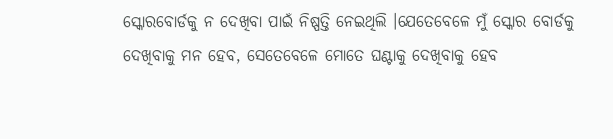ସ୍କୋରବୋର୍ଡକୁ ନ ଦେଖିବା ପାଇଁ ନିଷ୍ପତ୍ତି ନେଇଥିଲି ।ଯେତେବେଳେ ମୁଁ ସ୍କୋର ବୋର୍ଡକୁ ଦେଖିବାକୁ ମନ ହେବ, ସେତେବେଳେ ମୋତେ ଘଣ୍ଟାକୁ ଦେଖିବାକୁ ହେବ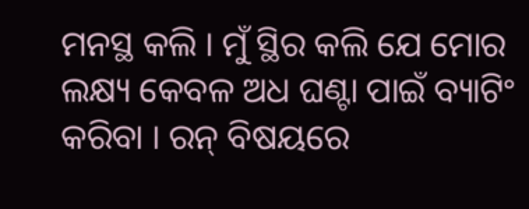ମନସ୍ଥ କଲି । ମୁଁ ସ୍ଥିର କଲି ଯେ ମୋର ଲକ୍ଷ୍ୟ କେବଳ ଅଧ ଘଣ୍ଟା ପାଇଁ ବ୍ୟାଟିଂ କରିବା । ରନ୍ ବିଷୟରେ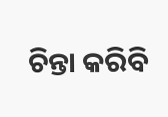ଚିନ୍ତା କରିବି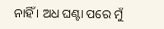ନାହିଁ । ଅଧ ଘଣ୍ଟା ପରେ ମୁଁ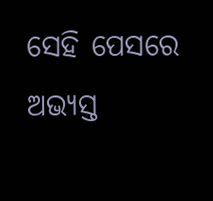ସେହି ପେସରେ ଅଭ୍ୟସ୍ତ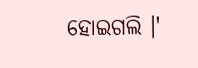ହୋଇଗଲି ।'